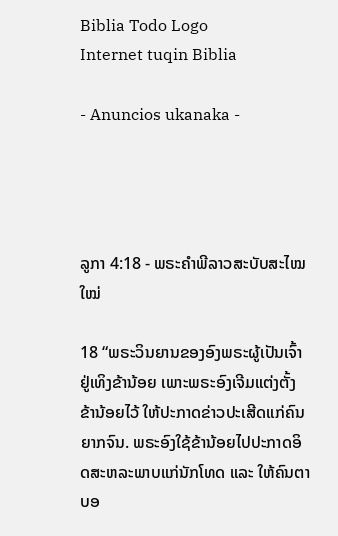Biblia Todo Logo
Internet tuqin Biblia

- Anuncios ukanaka -




ລູກາ 4:18 - ພຣະຄຳພີລາວສະບັບສະໄໝໃໝ່

18 “ພຣະວິນຍານຂອງອົງພຣະຜູ້ເປັນເຈົ້າຢູ່ເທິງຂ້ານ້ອຍ ເພາະພຣະອົງເຈີມແຕ່ງຕັ້ງຂ້ານ້ອຍໄວ້ ໃຫ້ປະກາດຂ່າວປະເສີດແກ່ຄົນຍາກຈົນ. ພຣະອົງໃຊ້ຂ້ານ້ອຍໄປປະກາດອິດສະຫລະພາບແກ່ນັກໂທດ ແລະ ໃຫ້ຄົນຕາບອ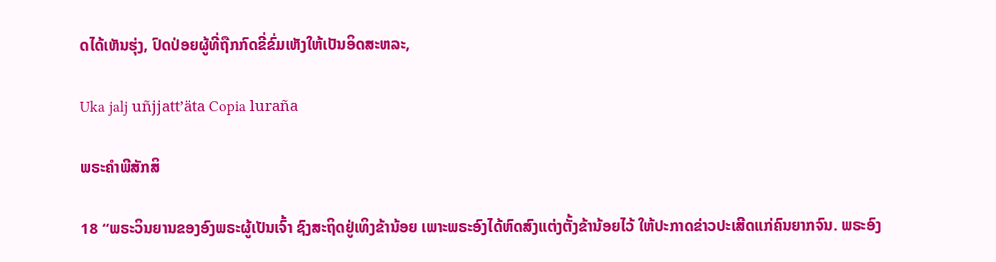ດໄດ້ເຫັນຮຸ່ງ, ປົດປ່ອຍຜູ້ທີ່ຖືກກົດຂີ່ຂົ່ມເຫັງໃຫ້ເປັນອິດສະຫລະ,

Uka jalj uñjjattʼäta Copia luraña

ພຣະຄຳພີສັກສິ

18 “ພຣະວິນຍານຂອງອົງພຣະຜູ້ເປັນເຈົ້າ ຊົງສະຖິດຢູ່ເທິງຂ້ານ້ອຍ ເພາະພຣະອົງໄດ້ຫົດສົງແຕ່ງຕັ້ງຂ້ານ້ອຍໄວ້ ໃຫ້ປະກາດຂ່າວປະເສີດແກ່ຄົນຍາກຈົນ. ພຣະອົງ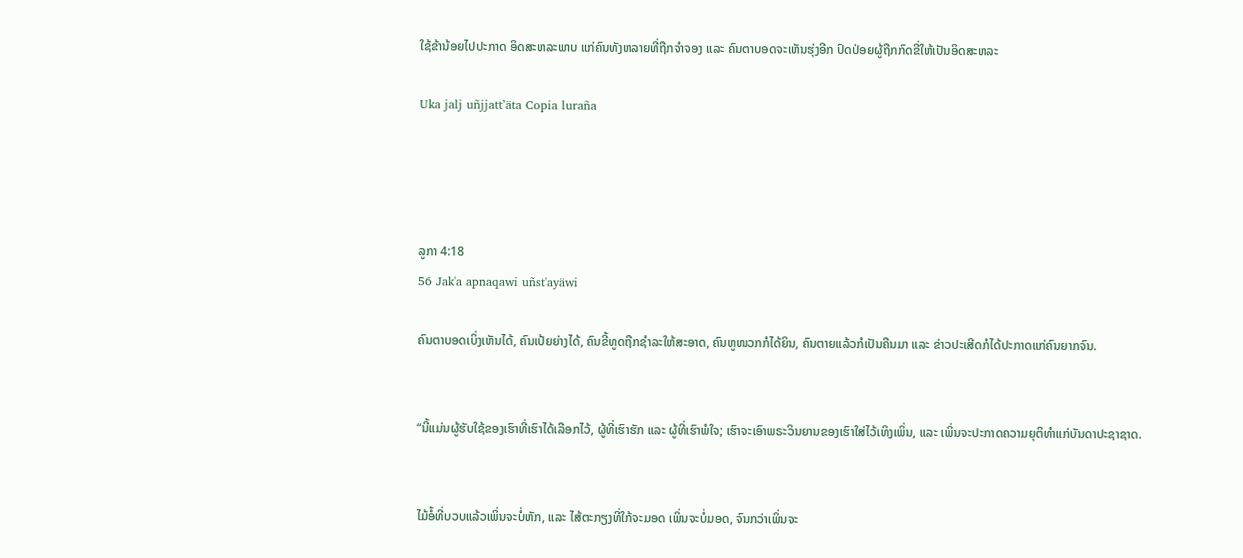ໃຊ້ຂ້ານ້ອຍໄປປະກາດ ອິດສະຫລະພາບ ແກ່ຄົນທັງຫລາຍທີ່ຖືກຈຳຈອງ ແລະ ຄົນຕາບອດຈະເຫັນຮຸ່ງອີກ ປົດປ່ອຍຜູ້ຖືກກົດຂີ່ໃຫ້ເປັນອິດສະຫລະ

Uka jalj uñjjattʼäta Copia luraña




ລູກາ 4:18
56 Jak'a apnaqawi uñst'ayäwi

ຄົນຕາບອດເບິ່ງເຫັນໄດ້, ຄົນເປ້ຍຍ່າງໄດ້, ຄົນຂີ້ທູດຖືກຊຳລະໃຫ້ສະອາດ, ຄົນຫູໜວກກໍໄດ້ຍິນ, ຄົນຕາຍແລ້ວກໍເປັນຄືນມາ ແລະ ຂ່າວປະເສີດກໍໄດ້ປະກາດແກ່ຄົນຍາກຈົນ.


“ນີ້ແມ່ນຜູ້ຮັບໃຊ້ຂອງເຮົາທີ່ເຮົາໄດ້ເລືອກໄວ້, ຜູ້ທີ່ເຮົາຮັກ ແລະ ຜູ້ທີ່ເຮົາພໍໃຈ; ເຮົາຈະເອົາພຣະວິນຍານຂອງເຮົາໃສ່ໄວ້ເທິງເພິ່ນ, ແລະ ເພິ່ນຈະປະກາດຄວາມຍຸຕິທຳແກ່ບັນດາປະຊາຊາດ.


ໄມ້ອໍ້ທີ່ບວບແລ້ວເພິ່ນຈະບໍ່ຫັກ, ແລະ ໄສ້ຕະກຽງທີ່ໃກ້ຈະມອດ ເພິ່ນຈະບໍ່ມອດ, ຈົນກວ່າເພິ່ນຈະ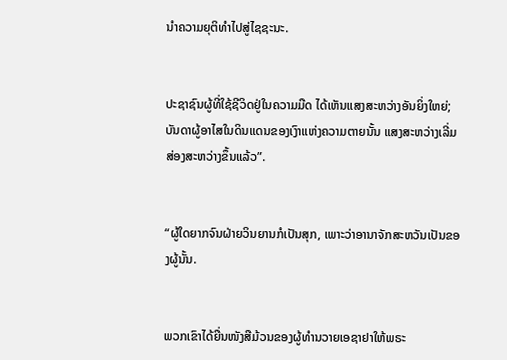ນຳຄວາມຍຸຕິທຳໄປສູ່ໄຊຊະນະ.


ປະຊາຊົນຜູ້ທີ່ໃຊ້ຊີວິດຢູ່ໃນຄວາມມືດ ໄດ້ເຫັນແສງສະຫວ່າງອັນຍິ່ງໃຫຍ່; ບັນດາຜູ້ອາໄສໃນດິນແດນຂອງເງົາແຫ່ງຄວາມຕາຍນັ້ນ ແສງສະຫວ່າງເລີ່ມສ່ອງສະຫວ່າງຂຶ້ນແລ້ວ”.


“ຜູ້ໃດຍາກຈົນຝ່າຍວິນຍານກໍເປັນສຸກ, ເພາະວ່າອານາຈັກສະຫວັນເປັນຂອງຜູ້ນັ້ນ.


ພວກເຂົາໄດ້ຍື່ນໜັງສືມ້ວນຂອງຜູ້ທຳນວາຍເອຊາຢາໃຫ້ພຣະ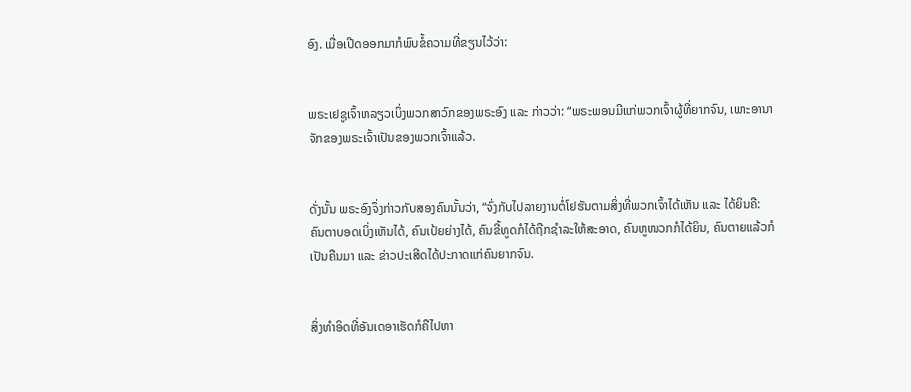ອົງ. ເມື່ອເປີດອອກມາກໍພົບຂໍ້ຄວາມທີ່ຂຽນໄວ້ວ່າ:


ພຣະເຢຊູເຈົ້າຫລຽວເບິ່ງພວກສາວົກຂອງພຣະອົງ ແລະ ກ່າວວ່າ: “ພຣະພອນມີແກ່ພວກເຈົ້າຜູ້ທີ່ຍາກຈົນ, ເພາະອານາຈັກຂອງພຣະເຈົ້າເປັນຂອງພວກເຈົ້າແລ້ວ.


ດັ່ງນັ້ນ ພຣະອົງຈຶ່ງກ່າວກັບສອງຄົນນັ້ນວ່າ, “ຈົ່ງກັບໄປລາຍງານຕໍ່ໂຢຮັນຕາມສິ່ງທີ່ພວກເຈົ້າໄດ້ເຫັນ ແລະ ໄດ້ຍິນຄື: ຄົນຕາບອດເບິ່ງເຫັນໄດ້, ຄົນເປ້ຍຍ່າງໄດ້, ຄົນຂີ້ທູດກໍໄດ້ຖືກຊຳລະໃຫ້ສະອາດ, ຄົນຫູໜວກກໍໄດ້ຍິນ, ຄົນຕາຍແລ້ວກໍເປັນຄືນມາ ແລະ ຂ່າວປະເສີດໄດ້ປະກາດແກ່ຄົນຍາກຈົນ.


ສິ່ງທຳອິດທີ່ອັນເດອາເຮັດກໍຄືໄປຫາ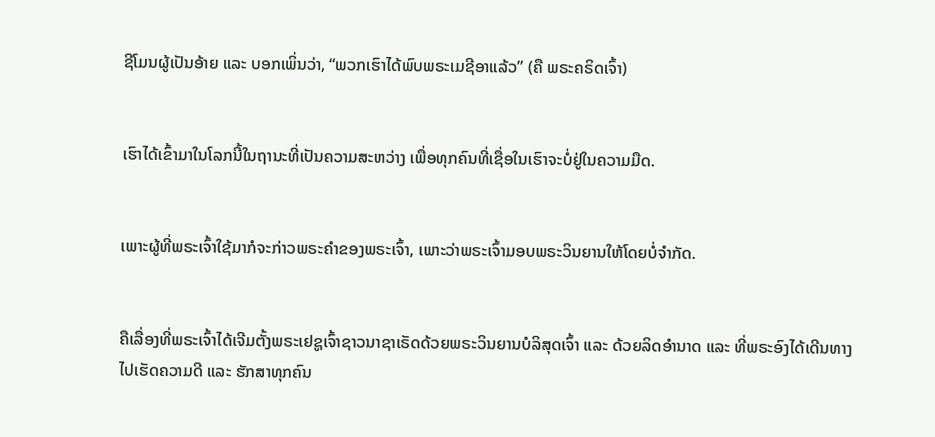ຊີໂມນຜູ້ເປັນອ້າຍ ແລະ ບອກເພິ່ນວ່າ, “ພວກເຮົາໄດ້ພົບພຣະເມຊີອາແລ້ວ” (ຄື ພຣະຄຣິດເຈົ້າ)


ເຮົາໄດ້ເຂົ້າມາໃນໂລກນີ້ໃນຖານະທີ່ເປັນຄວາມສະຫວ່າງ ເພື່ອທຸກຄົນທີ່ເຊື່ອໃນເຮົາຈະບໍ່ຢູ່ໃນຄວາມມືດ.


ເພາະຜູ້ທີ່ພຣະເຈົ້າໃຊ້ມາກໍຈະກ່າວພຣະຄຳຂອງພຣະເຈົ້າ, ເພາະວ່າພຣະເຈົ້າມອບພຣະວິນຍານໃຫ້ໂດຍບໍ່ຈຳກັດ.


ຄືເລື່ອງທີ່ພຣະເຈົ້າໄດ້ເຈີມຕັ້ງພຣະເຢຊູເຈົ້າຊາວນາຊາເຣັດດ້ວຍພຣະວິນຍານບໍລິສຸດເຈົ້າ ແລະ ດ້ວຍລິດອຳນາດ ແລະ ທີ່ພຣະອົງໄດ້ເດີນທາງໄປເຮັດຄວາມດີ ແລະ ຮັກສາທຸກຄົນ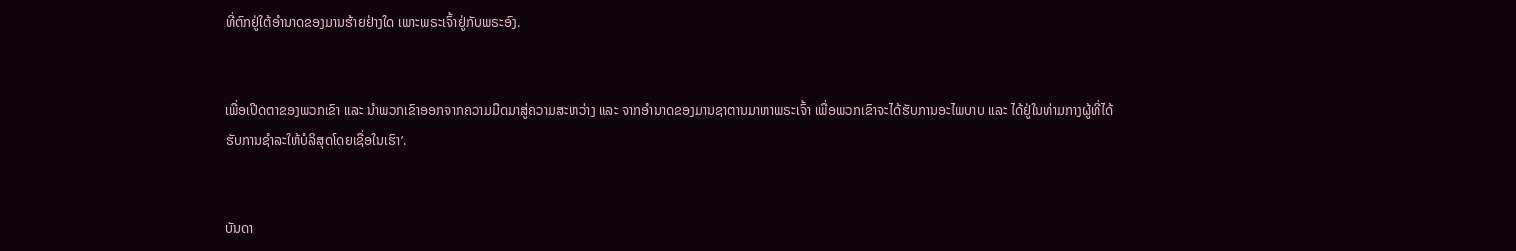ທີ່ຕົກຢູ່ໃຕ້ອຳນາດຂອງມານຮ້າຍຢ່າງໃດ ເພາະພຣະເຈົ້າຢູ່ກັບພຣະອົງ.


ເພື່ອເປີດຕາຂອງພວກເຂົາ ແລະ ນຳພວກເຂົາອອກຈາກຄວາມມືດມາສູ່ຄວາມສະຫວ່າງ ແລະ ຈາກອຳນາດຂອງມານຊາຕານມາຫາພຣະເຈົ້າ ເພື່ອພວກເຂົາຈະໄດ້ຮັບການອະໄພບາບ ແລະ ໄດ້ຢູ່ໃນທ່າມກາງຜູ້ທີ່ໄດ້ຮັບການຊຳລະໃຫ້ບໍລິສຸດໂດຍເຊື່ອໃນເຮົາ’.


ບັນດາ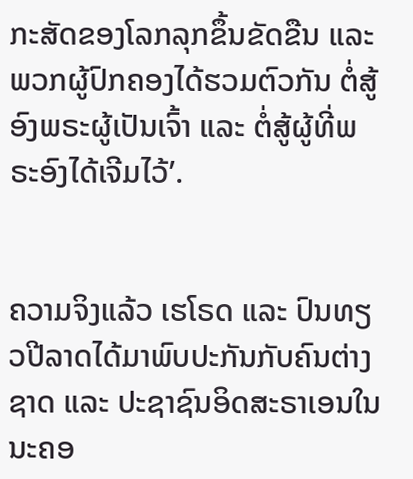ກະສັດຂອງໂລກລຸກຂຶ້ນຂັດຂືນ ແລະ ພວກຜູ້ປົກຄອງໄດ້ຮວມຕົວກັນ ຕໍ່ສູ້ອົງພຣະຜູ້ເປັນເຈົ້າ ແລະ ຕໍ່ສູ້ຜູ້ທີ່ພຣະອົງໄດ້ເຈີມໄວ້’.


ຄວາມຈິງແລ້ວ ເຮໂຣດ ແລະ ປົນທຽວປີລາດໄດ້ມາພົບປະກັນກັບຄົນຕ່າງຊາດ ແລະ ປະຊາຊົນອິດສະຣາເອນໃນນະຄອ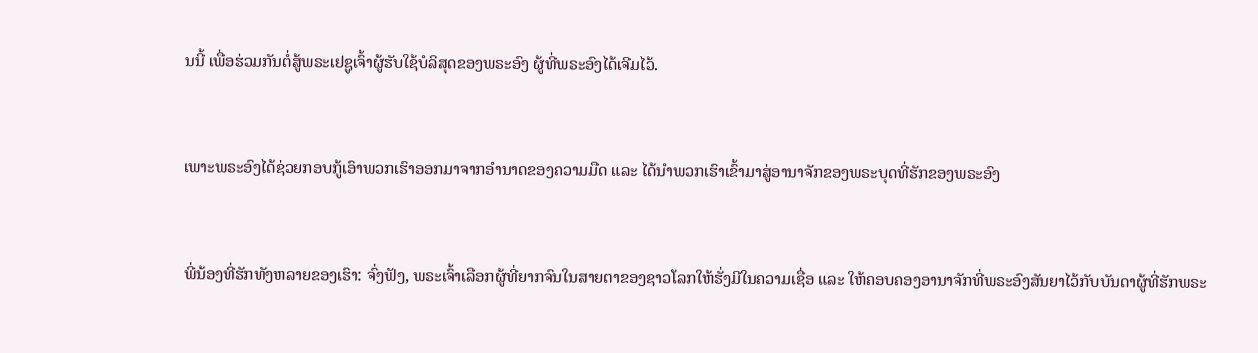ນນີ້ ເພື່ອຮ່ວມກັນຕໍ່ສູ້ພຣະເຢຊູເຈົ້າຜູ້ຮັບໃຊ້ບໍລິສຸດຂອງພຣະອົງ ຜູ້ທີ່ພຣະອົງໄດ້ເຈີມໄວ້.


ເພາະພຣະອົງໄດ້ຊ່ວຍກອບກູ້ເອົາພວກເຮົາອອກມາຈາກອຳນາດຂອງຄວາມມືດ ແລະ ໄດ້ນຳພວກເຮົາເຂົ້າມາສູ່ອານາຈັກຂອງພຣະບຸດທີ່ຮັກຂອງພຣະອົງ


ພີ່ນ້ອງທີ່ຮັກທັງຫລາຍຂອງເຮົາ: ຈົ່ງຟັງ, ພຣະເຈົ້າເລືອກຜູ້ທີ່ຍາກຈົນໃນສາຍຕາຂອງຊາວໂລກໃຫ້ຮັ່ງມີໃນຄວາມເຊື່ອ ແລະ ໃຫ້ຄອບຄອງອານາຈັກທີ່ພຣະອົງສັນຍາໄວ້ກັບບັນດາຜູ້ທີ່ຮັກພຣະ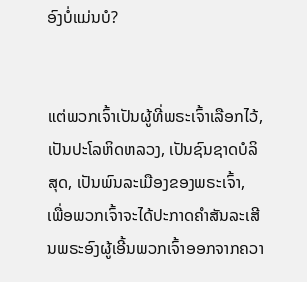ອົງບໍ່ແມ່ນບໍ?


ແຕ່ພວກເຈົ້າເປັນຜູ້ທີ່ພຣະເຈົ້າເລືອກໄວ້, ເປັນປະໂລຫິດຫລວງ, ເປັນຊົນຊາດບໍລິສຸດ, ເປັນພົນລະເມືອງຂອງພຣະເຈົ້າ, ເພື່ອພວກເຈົ້າຈະໄດ້ປະກາດຄຳສັນລະເສີນພຣະອົງຜູ້ເອີ້ນພວກເຈົ້າອອກຈາກຄວາ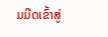ມມືດເຂົ້າສູ່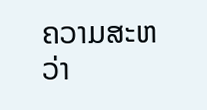ຄວາມສະຫວ່າ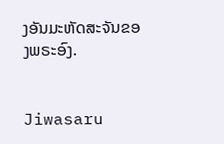ງອັນມະຫັດສະຈັນຂອງພຣະອົງ.


Jiwasaru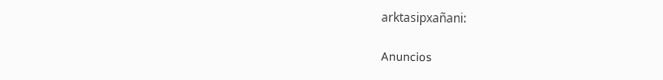arktasipxañani:

Anuncios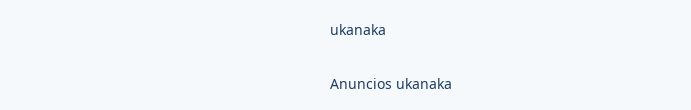ukanaka


Anuncios ukanaka